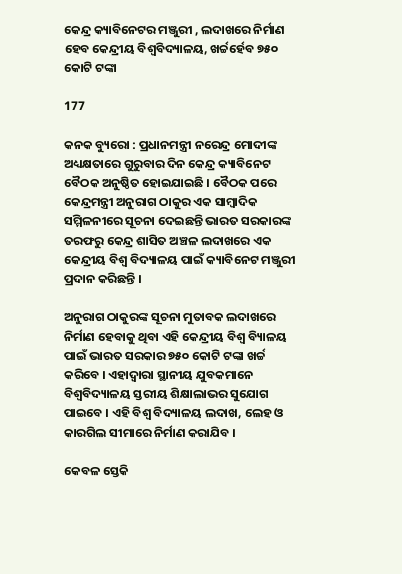କେନ୍ଦ୍ର କ୍ୟାବିନେଟର ମଞ୍ଜୁରୀ , ଲଦାଖରେ ନିର୍ମାଣ ହେବ କେନ୍ଦ୍ରୀୟ ବିଶ୍ୱବିଦ୍ୟାଳୟ, ଖର୍ଚ୍ଚର୍ହେବ ୭୫୦ କୋଟି ଟଙ୍କା

177

କନକ ବ୍ୟୁରୋ : ପ୍ରଧାନମନ୍ତ୍ରୀ ନରେନ୍ଦ୍ର ମୋଦୀଙ୍କ ଅଧ୍ୟକ୍ଷତାରେ ଗୁରୁବାର ଦିନ କେନ୍ଦ୍ର କ୍ୟାବିନେଟ ବୈଠକ ଅନୁଷ୍ଠିତ ହୋଇଯାଇଛି । ବୈଠକ ପରେ କେନ୍ଦ୍ରମନ୍ତ୍ରୀ ଅନୁରାଗ ଠାକୁର ଏକ ସାମ୍ବାଦିକ ସମ୍ମିଳନୀରେ ସୂଚନା ଦେଇଛନ୍ତି ଭାରତ ସରକାରଙ୍କ ତରଫରୁ କେନ୍ଦ୍ର ଶାସିତ ଅଞ୍ଚଳ ଲଦାଖରେ ଏକ କେନ୍ଦ୍ରୀୟ ବିଶ୍ୱ ବିଦ୍ୟାଳୟ ପାଇଁ କ୍ୟାବିନେଟ ମଞ୍ଜୁରୀ ପ୍ରଦାନ କରିଛନ୍ତି ।

ଅନୁରାଗ ଠାକୁରଙ୍କ ସୂଚନା ମୁତାବକ ଲଦାଖରେ ନିର୍ମାଣ ହେବାକୁ ଥିବା ଏହି କେନ୍ଦ୍ରୀୟ ବିଶ୍ୱ ବ୍ୟିାଳୟ ପାଇଁ ଭାରତ ସରକାର ୭୫୦ କୋଟି ଟଙ୍କା ଖର୍ଚ୍ଚ କରିବେ । ଏହାଦ୍ୱାରା ସ୍ଥାନୀୟ ଯୁବକମାନେ ବିଶ୍ୱବିଦ୍ୟାଳୟ ସ୍ତରୀୟ ଶିକ୍ଷାଲାଭର ସୁଯୋଗ ପାଇବେ । ଏହି ବିଶ୍ୱ ବିଦ୍ୟାଳୟ ଲଦାଖ, ଲେହ ଓ କାରଗିଲ ସୀମାରେ ନିର୍ମାଣ କରାଯିବ ।

କେବଳ ସ୍ତେକି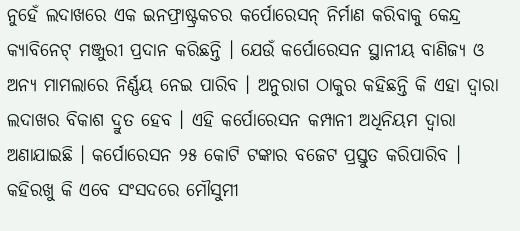ନୁହେଁ ଲଦାଖରେ ଏକ ଇନଫ୍ରାଷ୍ଟ୍ରକଚର କର୍ପୋରେସନ୍ ନିର୍ମାଣ କରିବାକୁ କେନ୍ଦ୍ର କ୍ୟାବିନେଟ୍ ମଞ୍ଜୁରୀ ପ୍ରଦାନ କରିଛନ୍ତି । ଯେଉଁ କର୍ପୋରେସନ ସ୍ଥାନୀୟ ବାଣିଜ୍ୟ ଓ ଅନ୍ୟ ମାମଲାରେ ନିର୍ଣ୍ଣୟ ନେଇ ପାରିବ । ଅନୁରାଗ ଠାକୁର କହିଛନ୍ତି କି ଏହା ଦ୍ୱାରା ଲଦାଖର ବିକାଶ ଦ୍ରୁତ ହେବ । ଏହି କର୍ପୋରେସନ କମ୍ପାନୀ ଅଧିନିୟମ ଦ୍ୱାରା ଅଣାଯାଇଛି । କର୍ପୋରେସନ ୨୫ କୋଟି ଟଙ୍କାର ବଜେଟ ପ୍ରସ୍ତୁତ କରିପାରିବ ।
କହିରଖୁ କି ଏବେ ସଂସଦରେ ମୌସୁମୀ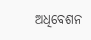ଅଧିବେଶନ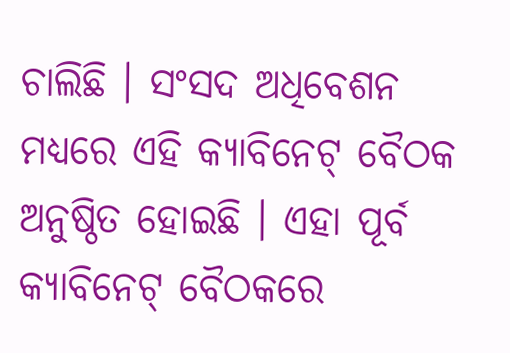ଚାଲିଛି । ସଂସଦ ଅଧିବେଶନ ମଧ୍ୟରେ ଏହି କ୍ୟାବିନେଟ୍ ବୈଠକ ଅନୁଷ୍ଠିତ ହୋଇଛି । ଏହା ପୂର୍ବ କ୍ୟାବିନେଟ୍ ବୈଠକରେ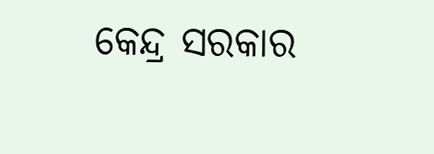କେନ୍ଦ୍ର ସରକାର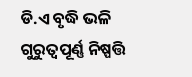ଡି.ଏ ବୃଦ୍ଧି ଭଳି ଗୁରୁତ୍ୱପୂର୍ଣ୍ଣ ନିଷ୍ପତ୍ତି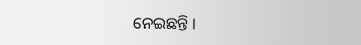ନେଇଛନ୍ତି ।